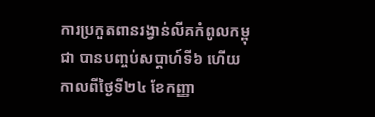ការប្រកួតពានរង្វាន់លីគកំពូលកម្ពុជា បានបញ្ចប់សប្តាហ៍ទី៦ ហើយកាលពីថ្ងៃទី២៤ ខែកញ្ញា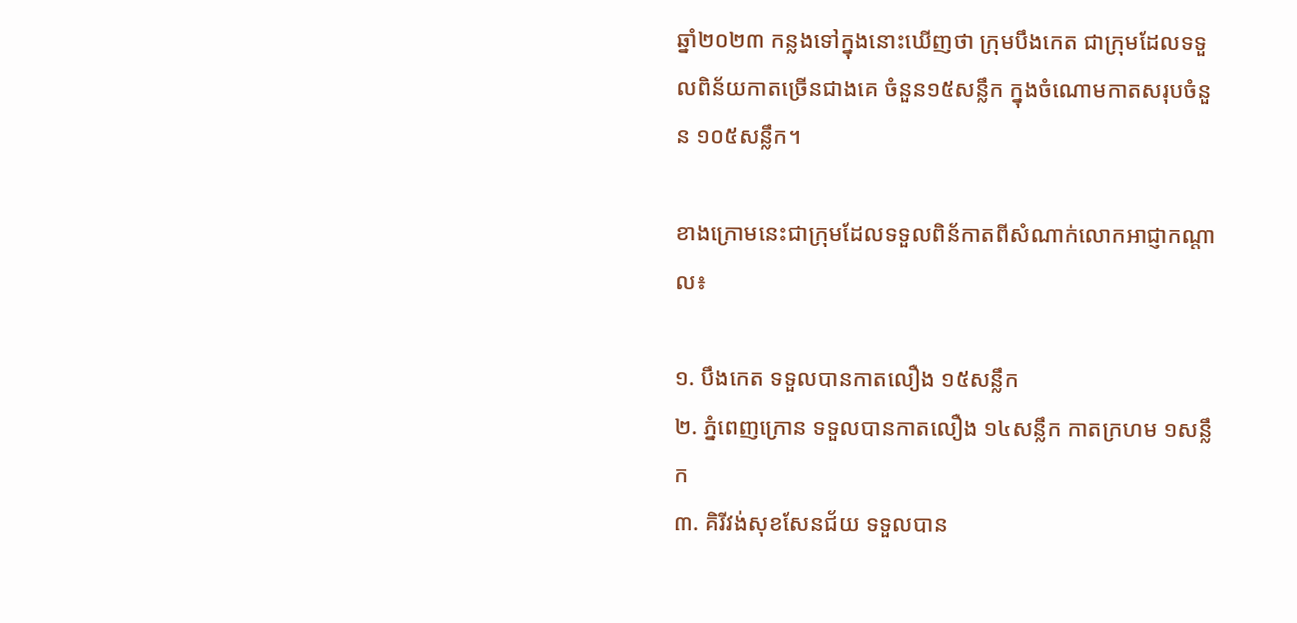ឆ្នាំ២០២៣ កន្លងទៅក្នុងនោះឃើញថា ក្រុមបឹងកេត ជាក្រុមដែលទទួលពិន័យកាតច្រើនជាងគេ ចំនួន១៥សន្លឹក ក្នុងចំណោមកាតសរុបចំនួន ១០៥សន្លឹក។

ខាងក្រោមនេះជាក្រុមដែលទទួលពិន័កាតពីសំណាក់លោកអាជ្ញាកណ្តាល៖

១. បឹងកេត ទទួលបានកាតលឿង ១៥សន្លឹក
២. ភ្នំពេញក្រោន ទទួលបានកាតលឿង ១៤សន្លឹក កាតក្រហម ១សន្លឹក
៣. គិរីវង់សុខសែនជ័យ ទទួលបាន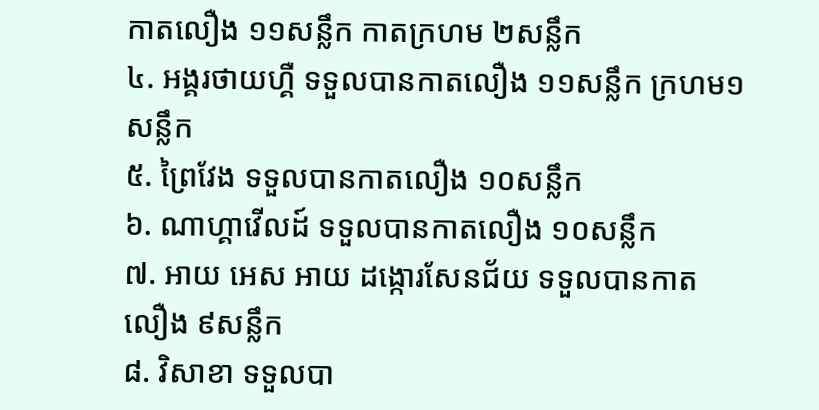កាតលឿង ១១សន្លឹក កាតក្រហម ២សន្លឹក
៤. អង្គរថាយហ្គឺ ទទួលបានកាតលឿង ១១សន្លឹក ក្រហម១សន្លឹក
៥. ព្រៃវែង ទទួលបានកាតលឿង ១០សន្លឹក
៦. ណាហ្គាវើលដ៍ ទទួលបានកាតលឿង ១០សន្លឹក
៧. អាយ អេស អាយ ដង្កោរសែនជ័យ ទទួលបានកាតលឿង ៩សន្លឹក
៨. វិសាខា ទទួលបា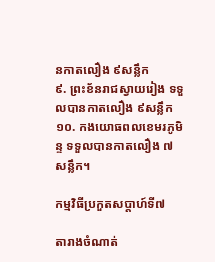នកាតលឿង ៩សន្លឹក
៩. ព្រះខ័នរាជស្វាយរៀង ទទួលបានកាតលឿង ៩សន្លឹក
១០. កងយោធពលខេមរភូមិន្ទ ទទួលបានកាតលឿង ៧សន្លឹក។

កម្មវិធីប្រកួតសប្តាហ៍ទី៧

តារាងចំណាត់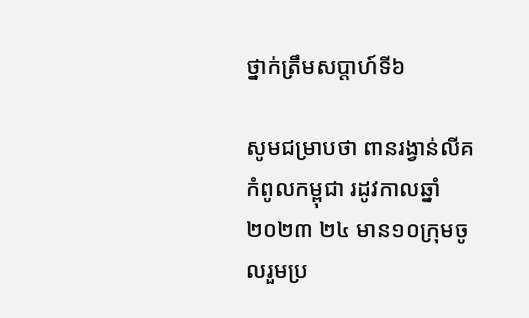ថ្នាក់ត្រឹមសប្តាហ៍ទី៦

សូមជម្រាបថា ពានរង្វាន់លីគកំពូលកម្ពុជា រដូវកាលឆ្នាំ២០២៣ ២៤ មាន១០ក្រុមចូលរួមប្រ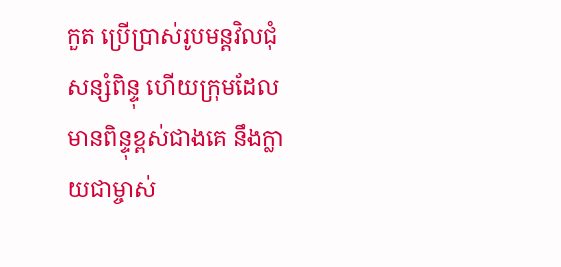កួត ប្រើប្រាស់រូបមន្តវិលជុំសន្សំពិន្ទុ ហើយក្រុមដែលមានពិន្ទុខ្ពស់ជាងគេ នឹងក្លាយជាម្ចាស់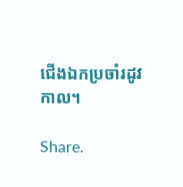ជើងឯកប្រចាំរដូវកាល។

Share.